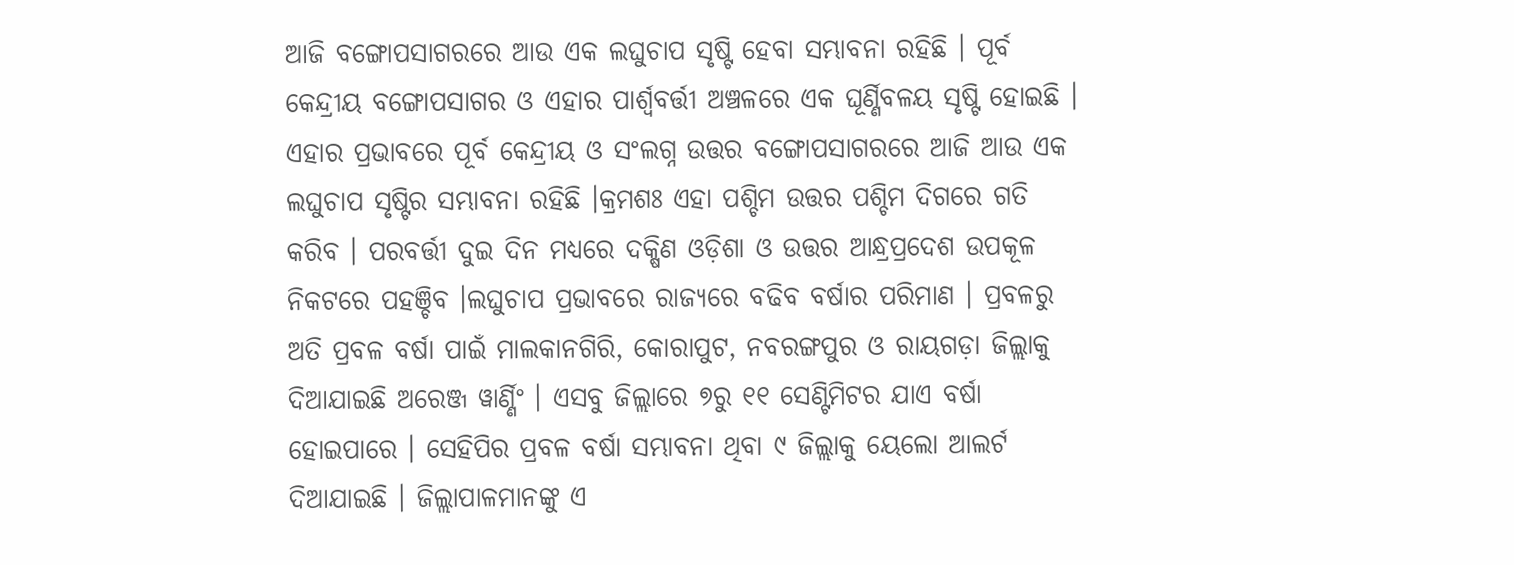ଆଜି ବଙ୍ଗୋପସାଗରରେ ଆଉ ଏକ ଲଘୁଚାପ ସୃଷ୍ଟି ହେବା ସମ୍ଭାବନା ରହିଛି । ପୂର୍ବ କେନ୍ଦ୍ରୀୟ ବଙ୍ଗୋପସାଗର ଓ ଏହାର ପାର୍ଶ୍ଵବର୍ତ୍ତୀ ଅଞ୍ଚଳରେ ଏକ ଘୂର୍ଣ୍ଣିବଳୟ ସୃଷ୍ଟି ହୋଇଛି । ଏହାର ପ୍ରଭାବରେ ପୂର୍ବ କେନ୍ଦ୍ରୀୟ ଓ ସଂଲଗ୍ନ ଉତ୍ତର ବଙ୍ଗୋପସାଗରରେ ଆଜି ଆଉ ଏକ ଲଘୁଚାପ ସୃଷ୍ଟିର ସମ୍ଭାବନା ରହିଛି ।କ୍ରମଶଃ ଏହା ପଶ୍ଚିମ ଉତ୍ତର ପଶ୍ଚିମ ଦିଗରେ ଗତି କରିବ । ପରବର୍ତ୍ତୀ ଦୁଇ ଦିନ ମଧ୍ୟରେ ଦକ୍ଷିଣ ଓଡ଼ିଶା ଓ ଉତ୍ତର ଆନ୍ଧ୍ରପ୍ରଦେଶ ଉପକୂଳ ନିକଟରେ ପହଞ୍ଚିବ ।ଲଘୁଚାପ ପ୍ରଭାବରେ ରାଜ୍ୟରେ ବଢିବ ବର୍ଷାର ପରିମାଣ । ପ୍ରବଳରୁ ଅତି ପ୍ରବଳ ବର୍ଷା ପାଇଁ ମାଲକାନଗିରି, କୋରାପୁଟ, ନବରଙ୍ଗପୁର ଓ ରାୟଗଡ଼ା ଜିଲ୍ଲାକୁ ଦିଆଯାଇଛି ଅରେଞ୍ଜ ୱାର୍ଣ୍ଣିଂ । ଏସବୁ ଜିଲ୍ଲାରେ ୭ରୁ ୧୧ ସେଣ୍ଟିମିଟର ଯାଏ ବର୍ଷା ହୋଇପାରେ । ସେହିପିର ପ୍ରବଳ ବର୍ଷା ସମ୍ଭାବନା ଥିବା ୯ ଜିଲ୍ଲାକୁ ୟେଲୋ ଆଲର୍ଟ ଦିଆଯାଇଛି । ଜିଲ୍ଲାପାଳମାନଙ୍କୁ ଏ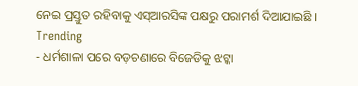ନେଇ ପ୍ରସ୍ତୁତ ରହିବାକୁ ଏସ୍ଆରସିଙ୍କ ପକ୍ଷରୁ ପରାମର୍ଶ ଦିଆଯାଇଛି ।
Trending
- ଧର୍ମଶାଳା ପରେ ବଡ଼ଚଣାରେ ବିଜେଡିକୁ ଝଟ୍କା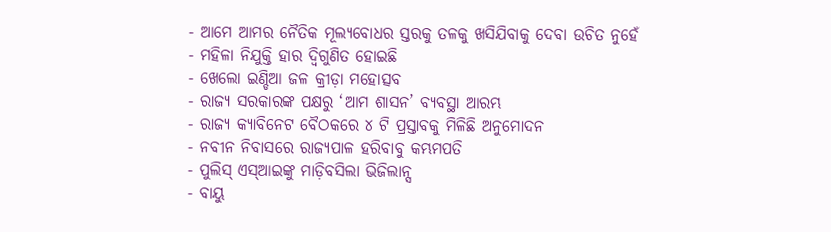- ଆମେ ଆମର ନୈତିକ ମୂଲ୍ୟବୋଧର ସ୍ତରକୁ ତଳକୁ ଖସିଯିବାକୁ ଦେବା ଉଚିତ ନୁହେଁ
- ମହିଳା ନିଯୁକ୍ତି ହାର ଦ୍ୱିଗୁଣିତ ହୋଇଛି
- ଖେଲୋ ଇଣ୍ଡିଆ ଜଳ କ୍ରୀଡ଼ା ମହୋତ୍ସବ
- ରାଜ୍ୟ ସରକାରଙ୍କ ପକ୍ଷରୁ ‘ଆମ ଶାସନ’ ବ୍ୟବସ୍ଥା ଆରମ୍ଭ
- ରାଜ୍ୟ କ୍ୟାବିନେଟ ବୈଠକରେ ୪ ଟି ପ୍ରସ୍ତାବକୁ ମିଳିଛି ଅନୁମୋଦନ
- ନବୀନ ନିବାସରେ ରାଜ୍ୟପାଳ ହରିବାବୁ କମ୍ଭମପତି
- ପୁଲିସ୍ ଏସ୍ଆଇଙ୍କୁ ମାଡ଼ିବସିଲା ଭିଜିଲାନ୍ସ
- ବାୟୁ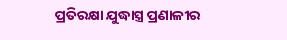ପ୍ରତିରକ୍ଷା ଯୁଦ୍ଧାସ୍ତ୍ର ପ୍ରଣାଳୀର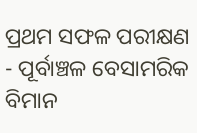ପ୍ରଥମ ସଫଳ ପରୀକ୍ଷଣ
- ପୂର୍ବାଞ୍ଚଳ ବେସାମରିକ ବିମାନ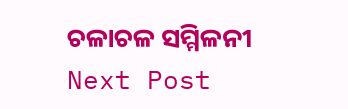ଚଳାଚଳ ସମ୍ମିଳନୀ
Next Post